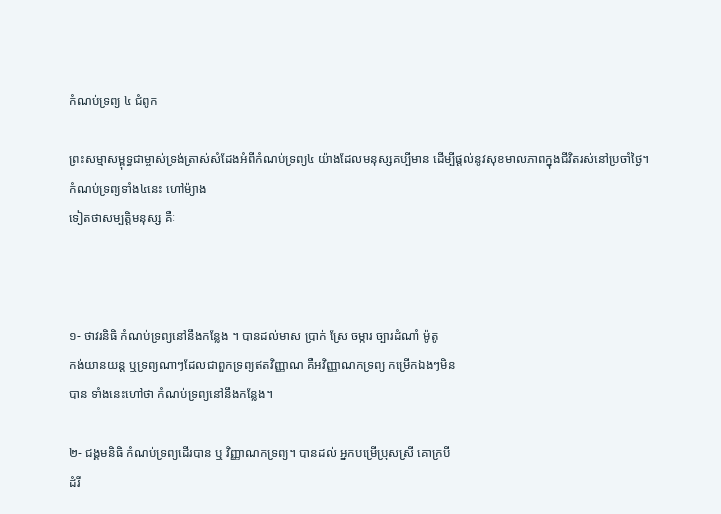កំណប់ទ្រព្យ ៤ ជំពូក

ព្រះសម្មាសម្ពុទ្ធជាម្ចាស់ទ្រង់ត្រាស់សំដែងអំពីកំណប់ទ្រព្យ៤ យ៉ាងដែលមនុស្សគប្បីមាន ដើម្បីផ្តល់នូវសុខមាលភាពក្នុងជីវិតរស់នៅប្រចាំថ្ងៃ។ កំណប់ទ្រព្យទាំង៤នេះ ហៅម៉្យាង
ទៀតថាសម្បត្តិមនុស្ស គឺៈ



១- ថាវរនិធិ កំណប់ទ្រព្យនៅនឹងកន្លែង ។ បានដល់មាស ប្រាក់ ស្រែ ចម្ការ ច្បារដំណាំ ម៉ូតូ
កង់យានយន្ត ឬទ្រព្យណាៗដែលជាពួកទ្រព្យឥតវិញ្ញាណ គឺអវិញ្ញាណកទ្រព្យ កម្រើកឯងៗមិន
បាន ទាំងនេះហៅថា កំណប់ទ្រព្យនៅនឹងកន្លែង។

២- ជង្គមនិធិ កំណប់ទ្រព្យដើរបាន ឬ វិញ្ញាណកទ្រព្យ។ បានដល់ អ្នកបម្រើប្រុសស្រី គោក្របី
ដំរី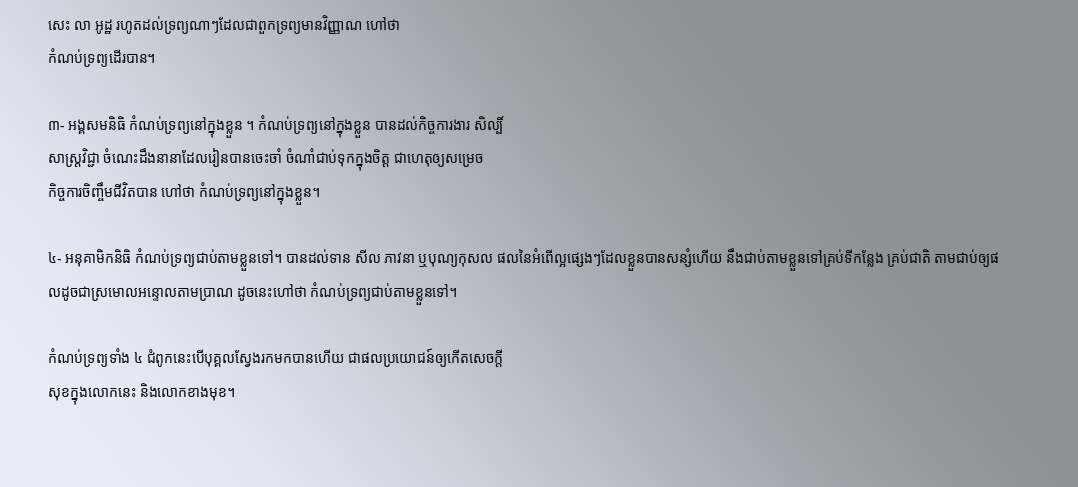សេះ លា អូដ្ឋ រហូតដល់ទ្រព្យណាៗដែលជាពួកទ្រព្យមានវិញ្ញាណ ហៅថា
កំណប់ទ្រព្យដើរបាន។

៣- អង្គសមនិធិ កំណប់ទ្រព្យនៅក្នុងខ្លួន ។ កំណប់ទ្រព្យនៅក្នុងខ្លួន បានដល់កិច្ចការងារ សិល្បិ៍
សាស្ត្រវិជ្ជា ចំណេះដឹងនានាដែលរៀនបានចេះចាំ ចំណាំជាប់ទុកក្នុងចិត្ត ជាហេតុឲ្យសម្រេច
កិច្ចការចិញ្ចឹមជីវិតបាន ហៅថា កំណប់ទ្រព្យនៅក្នុងខ្លួន។

៤- អនុគាមិកនិធិ កំណប់ទ្រព្យជាប់តាមខ្លួនទៅ។ បានដល់ទាន សីល ភាវនា ឬបុណ្យកុសល ផលនៃអំពើល្អផ្សេងៗដែលខ្លួនបានសន្សំហើយ នឹងជាប់តាមខ្លួនទៅគ្រប់ទីកន្លែង គ្រប់ជាតិ តាមជាប់ឲ្យផលដូចជាស្រមោលអន្ទោលតាមប្រាណ ដូចនេះហៅថា កំណប់ទ្រព្យជាប់តាមខ្លួនទៅ។

កំណប់ទ្រព្យទាំង ៤ ជំពូកនេះបើបុគ្គលស្វែងរកមកបានហើយ ជាផលប្រយោជន៍ឲ្យកើតសេចក្តី
សុខក្នុងលោកនេះ និងលោកខាងមុខ។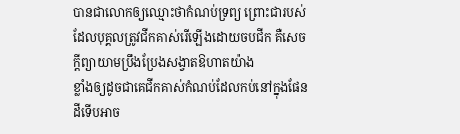បានជាលោកឲ្យឈ្មោះថាកំណប់ទ្រព្យ ព្រោះជារបស់
ដែលបុគ្គលត្រូវជីកគាស់រើឡើងដោយចបជីក គឺសេចក្តីព្យាយាមប្រឹងប្រែងសង្វាតឱហាតយ៉ាង
ខ្លាំងឲ្យដូចជាគេជីកគាស់កំណប់ដែលកប់នៅក្នុងផែនដីទើបអាច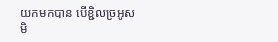យកមកបាន បើខ្ជិលច្រអូស
មិ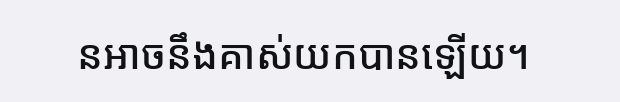នអាចនឹងគាស់យកបានឡើយ។